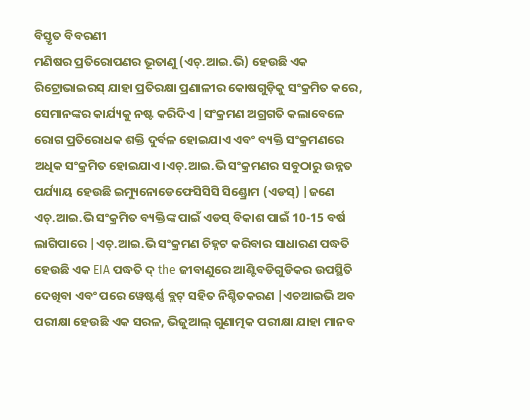ବିସ୍ତୃତ ବିବରଣୀ
ମଣିଷର ପ୍ରତିରୋପଣର ଭୂତାଣୁ (ଏଚ୍.ଆଇ.ଭି) ହେଉଛି ଏକ ରିଟ୍ରୋଭାଇରସ୍ ଯାହା ପ୍ରତିରକ୍ଷା ପ୍ରଣାଳୀର କୋଷଗୁଡ଼ିକୁ ସଂକ୍ରମିତ କରେ, ସେମାନଙ୍କର କାର୍ଯ୍ୟକୁ ନଷ୍ଟ କରିଦିଏ |ସଂକ୍ରମଣ ଅଗ୍ରଗତି କଲାବେଳେ ରୋଗ ପ୍ରତିରୋଧକ ଶକ୍ତି ଦୁର୍ବଳ ହୋଇଯାଏ ଏବଂ ବ୍ୟକ୍ତି ସଂକ୍ରମଣରେ ଅଧିକ ସଂକ୍ରମିତ ହୋଇଯାଏ।ଏଚ୍.ଆଇ.ଭି ସଂକ୍ରମଣର ସବୁଠାରୁ ଉନ୍ନତ ପର୍ଯ୍ୟାୟ ହେଉଛି ଇମ୍ୟୁନୋଡେଫେସିସିସି ସିଣ୍ଡ୍ରୋମ (ଏଡସ୍) |ଜଣେ ଏଚ୍.ଆଇ.ଭି ସଂକ୍ରମିତ ବ୍ୟକ୍ତିଙ୍କ ପାଇଁ ଏଡସ୍ ବିକାଶ ପାଇଁ 10-15 ବର୍ଷ ଲାଗିପାରେ |ଏଚ୍.ଆଇ.ଭି ସଂକ୍ରମଣ ଚିହ୍ନଟ କରିବାର ସାଧାରଣ ପଦ୍ଧତି ହେଉଛି ଏକ EIA ପଦ୍ଧତି ଦ୍ the ଜୀବାଣୁରେ ଆଣ୍ଟିବଡିଗୁଡିକର ଉପସ୍ଥିତି ଦେଖିବା ଏବଂ ପରେ ୱେଷ୍ଟର୍ଣ୍ଣ ବ୍ଲଟ୍ ସହିତ ନିଶ୍ଚିତକରଣ |ଏଚଆଇଭି ଅବ ପରୀକ୍ଷା ହେଉଛି ଏକ ସରଳ, ଭିଜୁଆଲ୍ ଗୁଣାତ୍ମକ ପରୀକ୍ଷା ଯାହା ମାନବ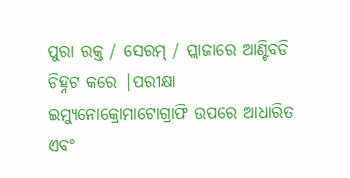ପୁରା ରକ୍ତ / ସେରମ୍ / ପ୍ଲାଜାରେ ଆଣ୍ଟିବଡି ଚିହ୍ନଟ କରେ |ପରୀକ୍ଷା ଇମ୍ୟୁନୋକ୍ରୋମାଟୋଗ୍ରାଫି ଉପରେ ଆଧାରିତ ଏବଂ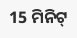15 ମିନିଟ୍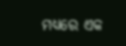ମଧ୍ୟରେ ଏକ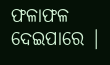ଫଳାଫଳ ଦେଇପାରେ |